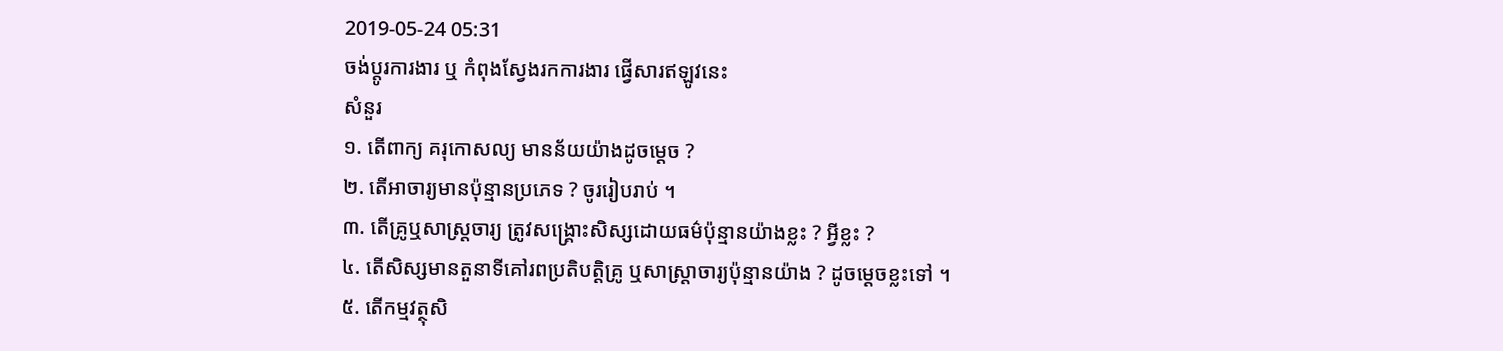2019-05-24 05:31
ចង់ប្តូរការងារ ឬ កំពុងស្វែងរកការងារ ផ្វើសារឥឡូវនេះ
សំនួរ
១. តើពាក្យ គរុកោសល្យ មានន័យយ៉ាងដូចម្តេច ?
២. តើអាចារ្យមានប៉ុន្មានប្រភេទ ? ចូររៀបរាប់ ។
៣. តើគ្រូឬសាស្រ្តចារ្យ ត្រូវសង្គ្រោះសិស្សដោយធម៌ប៉ុន្មានយ៉ាងខ្លះ ? អ្វីខ្លះ ?
៤. តើសិស្សមានតួនាទីគៅរពប្រតិបត្តិគ្រូ ឬសាស្រ្តាចារ្យប៉ុន្មានយ៉ាង ? ដូចម្តេចខ្លះទៅ ។
៥. តើកម្មវត្ថុសិ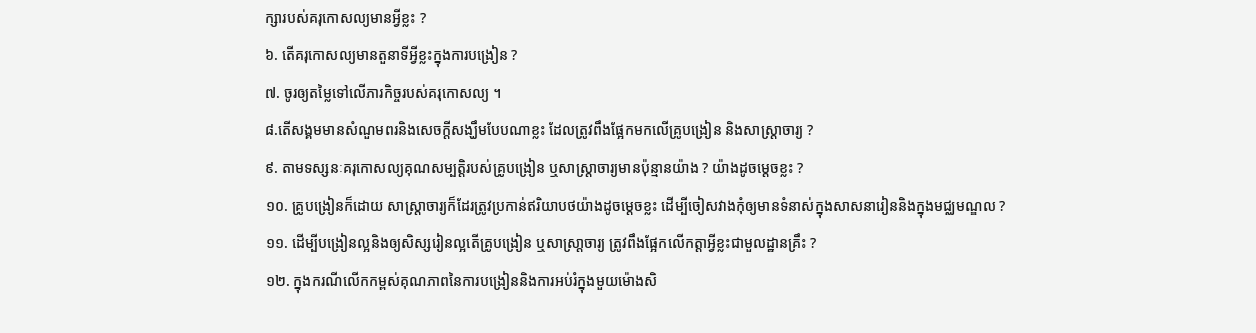ក្សារបស់គរុកោសល្យមានអ្វីខ្លះ ?
៦. តើគរុកោសល្យមានតួនាទីអ្វីខ្លះក្នុងការបង្រៀន ?
៧. ចូរឲ្យតម្លៃទៅលើភារកិច្ចរបស់គរុកោសល្យ ។
៨.តើសង្គមមានសំណួមពរនិងសេចក្តីសង្ឃឹមបែបណាខ្លះ ដែលត្រូវពឹងផ្អែកមកលើគ្រូបង្រៀន និងសាស្រ្តាចារ្យ ?
៩. តាមទស្សនៈគរុកោសល្យគុណសម្បត្តិរបស់គ្រូបង្រៀន ឬសាស្រ្តាចារ្យមានប៉ុន្មានយ៉ាង ? យ៉ាងដូចម្តេចខ្លះ ?
១០. គ្រូបង្រៀនក៏ដោយ សាស្រ្តាចារ្យក៏ដែរត្រូវប្រកាន់ឥរិយាបថយ៉ាងដូចម្តេចខ្លះ ដើម្បីចៀសវាងកុំឲ្យមានទំនាស់ក្នុងសាសនារៀននិងក្នុងមជ្ឈមណ្ឌល ?
១១. ដើម្បីបង្រៀនល្អនិងឲ្យសិស្សរៀនល្អតើគ្រូបង្រៀន ឬសាស្រា្តចារ្យ ត្រូវពឹងផ្អែកលើកត្តាអ្វីខ្លះជាមួលដ្ឋានគ្រឹះ ?
១២. ក្នុងករណីលើកកម្ពស់គុណភាពនៃការបង្រៀននិងការអប់រំក្នុងមួយម៉ោងសិ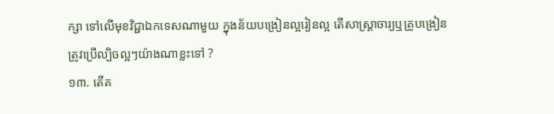ក្សា ទៅលើមុខវិជ្ជាឯកទេសណាមួយ ក្នុងន័យបង្រៀនល្អរៀនល្អ តើសាស្រ្តាចារ្យឬគ្រូបង្រៀនត្រូវប្រើល្បិចល្អៗយ៉ាងណាខ្លះទៅ ?
១៣. តើគ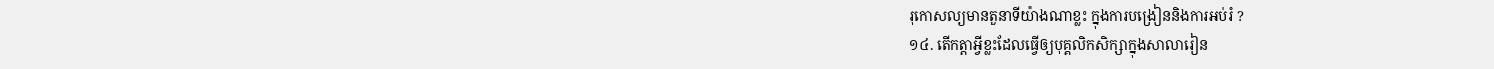រុកោសល្យមានតួនាទីយ៉ាងណាខ្លះ ក្នុងការបង្រៀននិងការអប់រំ ?
១៤. តើកត្តាអ្វីខ្លះដែលធ្វើឲ្យបុគ្គលិកសិក្សាក្នុងសាលារៀន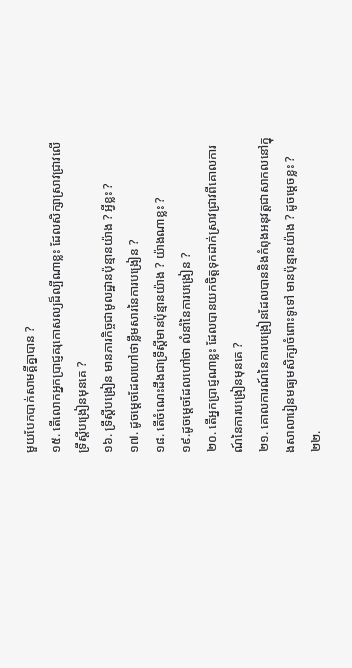មួយបែកបាក់សាមគ្គីគ្នាបាន ?
១៥. តើលោកអ្នកប្រាជ្ញគរុកោសល្យដ៏ល្បីណាខ្លះ ដែលសិក្សាស្រាវជ្រាវលើទ្រឹស្តីបង្រៀនមុនគេ ?
១៦. ទ្រឹស្តីបង្រៀន មានភារកិច្ចជាមូលដ្ឋានប៉ុន្មានយ៉ាង ? អ្វីខ្លះ ?
១៧. ដូចម្តេចដែលហៅថាខ្លឹមសារនៃការបង្រៀន ?
១៨. តើចំណេះដឹងជាទ្រឹស្តីមានប៉ុន្មានយ៉ាង ? យ៉ាងណាខ្លះ ?
១៩.ដូចម្តេចដែលហៅថា លំនាំនៃការបង្រៀន ?
២០. តើអ្នកប្រាជ្ញណាខ្លះ ដែលបានយកចិត្តទុកដាក់ស្រាវជ្រាវពីគោលការណ៍នៃការបង្រៀនមុនគេ ?
២១. គោលការណ៍នៃការបង្រៀនដែលបាននិងកំពុងអនុវត្តជាសាកលនៅក្នុងសាលារៀនមធ្យមសិក្សាចំពោះទូទៅ មានប៉ុន្មានយ៉ាង ? ដូចម្តេចខ្លះ ?
២២.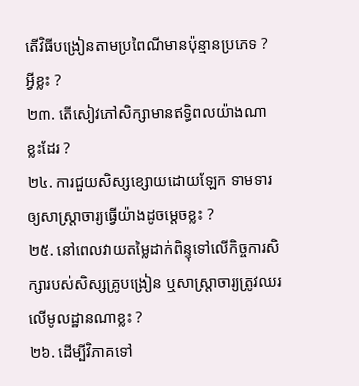តើវិធីបង្រៀនតាមប្រពៃណីមានប៉ុន្មានប្រភេទ ? អ្វីខ្លះ ?
២៣. តើសៀវភៅសិក្សាមានឥទ្ធិពលយ៉ាងណាខ្លះដែរ ?
២៤. ការជួយសិស្សខ្សោយដោយឡែក ទាមទារឲ្យសាស្រ្តាចារ្យធ្វើយ៉ាងដូចម្តេចខ្លះ ?
២៥. នៅពេលវាយតម្លៃដាក់ពិន្ទុទៅលើកិច្ចការសិក្សារបស់សិស្សគ្រូបង្រៀន ឬសាស្ត្រាចារ្យត្រូវឈរលើមូលដ្ឋានណាខ្លះ ?
២៦. ដើម្បីវិភាគទៅ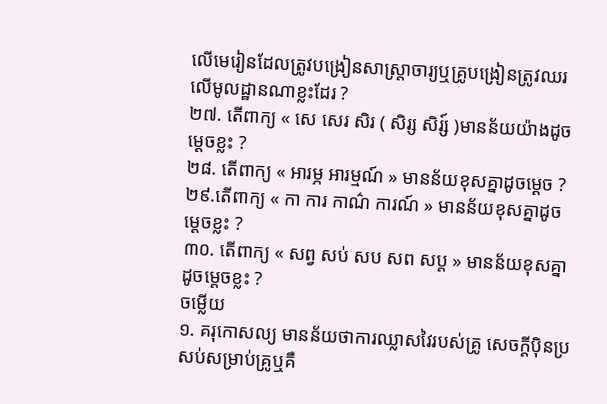លើមេរៀនដែលត្រូវបង្រៀនសាស្ត្រាចារ្យឬគ្រូបង្រៀនត្រូវឈរលើមូលដ្ឋានណាខ្លះដែរ ?
២៧. តើពាក្យ « សេ សេរ សិរ ( សិរ្ស សិរ្ស៍ )មានន័យយ៉ាងដូចម្តេចខ្លះ ?
២៨. តើពាក្យ « អារម្ភ អារម្មណ៍ » មានន័យខុសគ្នាដូចម្តេច ?
២៩.តើពាក្យ « កា ការ កាណ៌ ការណ៍ » មានន័យខុសគ្នាដូចម្តេចខ្លះ ?
៣០. តើពាក្យ « សព្វ សប់ សប សព សប្ត » មានន័យខុសគ្នាដូចម្តេចខ្លះ ?
ចម្លើយ
១. គរុកោសល្យ មានន័យថាការឈ្លាសវៃរបស់គ្រូ សេចក្តីប៉ិនប្រសប់សម្រាប់គ្រូឬគឺ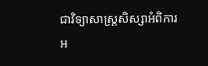ជាវិទ្យាសាស្រ្តសិស្សាអំពិការអ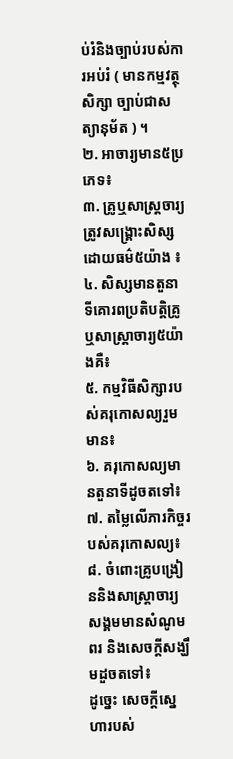ប់រំនិងច្បាប់របស់ការអប់រំ ( មានកម្មវត្ថុសិក្សា ច្បាប់ជាសត្យានុម័ត ) ។
២. អាចារ្យមាន៥ប្រភេទ៖
៣. គ្រូឬសាស្រ្តចារ្យត្រូវសង្គ្រោះសិស្សដោយធម៌៥យ៉ាង ៖
៤. សិស្សមានតួនាទីគោរពប្រតិបត្តិគ្រូ ឬសាស្រ្តាចារ្យ៥យ៉ាងគឺ៖
៥. កម្មវិធីសិក្សារបស់គរុកោសល្យរួមមាន៖
៦. គរុកោសល្យមានតួនាទីដូចតទៅ៖
៧. តម្លៃលើភារកិច្ចរបស់គរុកោសល្យ៖
៨. ចំពោះគ្រូបង្រៀននិងសាស្រ្តាចារ្យសង្គមមានសំណូមពរ និងសេចក្តីសង្ឃឹមដួចតទៅ៖
ដូច្នេះ សេចក្តីសេ្នហារបស់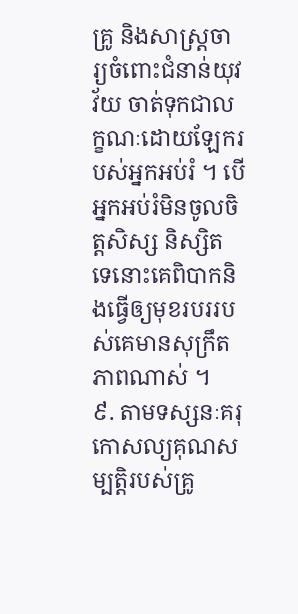គ្រូ និងសាស្រ្តចារ្យចំពោះជំនាន់យុវវ័យ ចាត់ទុកជាលក្ខណៈដោយឡែករបស់អ្នកអប់រំ ។ បើអ្នកអប់រំមិនចូលចិត្តសិស្ស និស្សិត ទេនោះគេពិបាកនិងធ្វើឲ្យមុខរបររបស់គេមានសុក្រឹតភាពណាស់ ។
៩. តាមទស្សនៈគរុកោសល្យគុណសម្បត្តិរបស់គ្រូ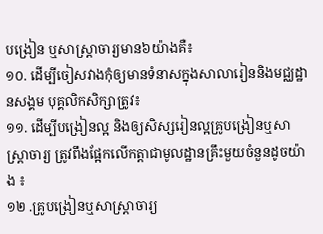បង្រៀន ឬសាស្ត្រាចារ្យមាន៦យ៉ាងគឺ៖
១០. ដើម្បីចៀសវាងកុំឲ្យមានទំនាសក្នុងសាលារៀននិងមជ្ឈដ្ឋានសង្គម បុគ្គលិកសិក្សាត្រូវ៖
១១. ដើម្បីបង្រៀនល្អ និងឲ្យសិស្សរៀនល្អគ្រូបង្រៀនឬសាស្រ្តាចារ្យ ត្រូវពឹងផ្អែកលើកត្តាជាមូលដ្ឋានគ្រឹះមួយចំនួនដូចយ៉ាង ៖
១២ .គ្រូបង្រៀនឬសាស្រ្តាចារ្យ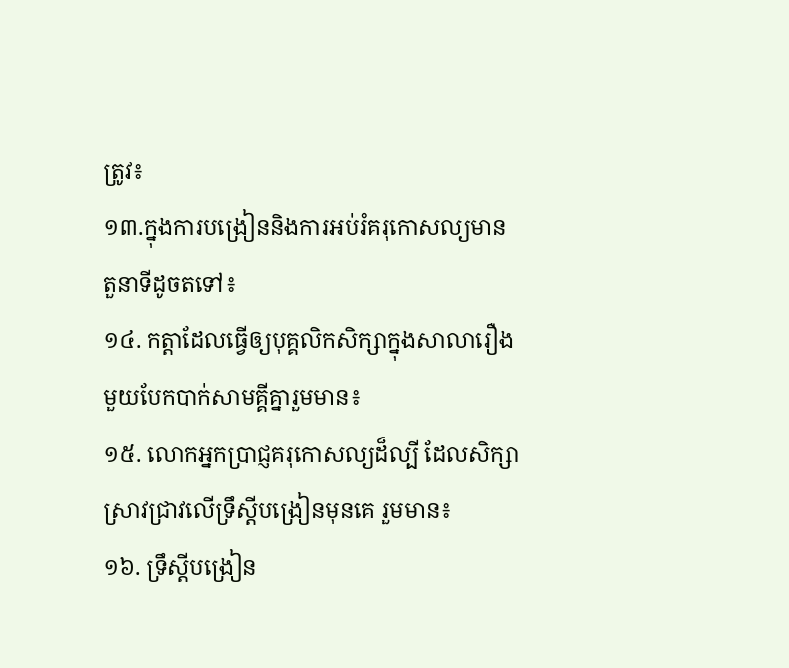ត្រូវ៖
១៣.ក្នុងការបង្រៀននិងការអប់រំគរុកោសល្យមានតួនាទីដូចតទៅ៖
១៤. កត្តាដែលធ្វើឲ្យបុគ្គលិកសិក្សាក្នុងសាលារឿងមួយបែកបាក់សាមគ្គីគ្នារួមមាន៖
១៥. លោកអ្នកប្រាជ្ញគរុកោសល្យដ៏ល្បី ដែលសិក្សាស្រាវជ្រាវលើទ្រឹស្តីបង្រៀនមុនគេ រួមមាន៖
១៦. ទ្រឹស្តីបង្រៀន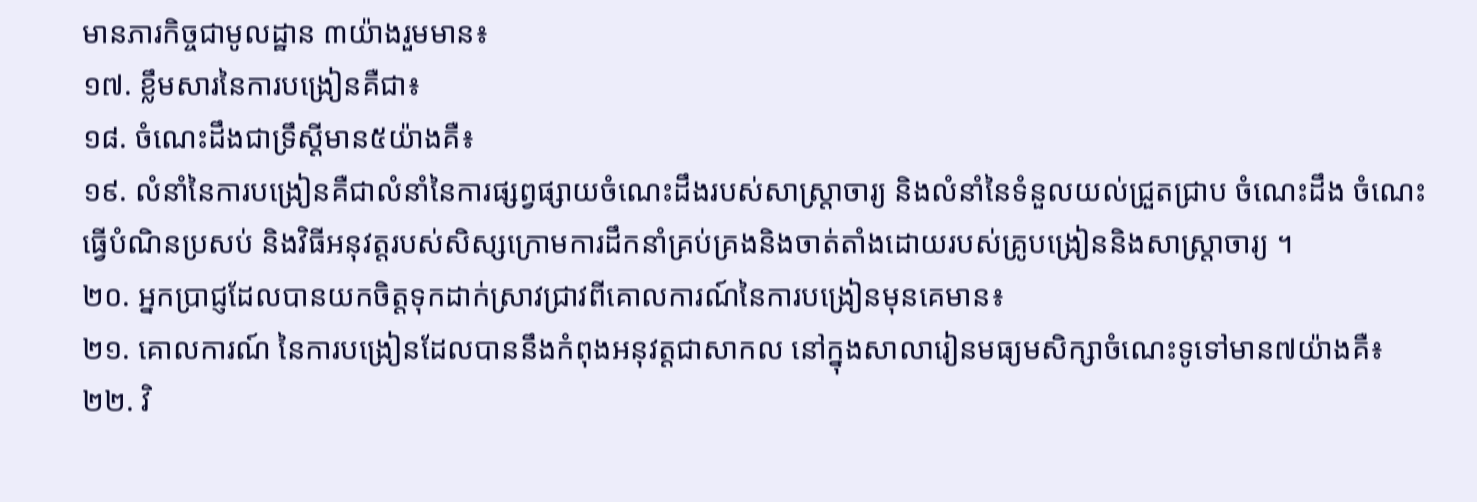មានភារកិច្ចជាមូលដ្ឋាន ៣យ៉ាងរួមមាន៖
១៧. ខ្លឹមសារនៃការបង្រៀនគឺជា៖
១៨. ចំណេះដឹងជាទ្រឹស្តីមាន៥យ៉ាងគឺ៖
១៩. លំនាំនៃការបង្រៀនគឺជាលំនាំនៃការផ្សព្វផ្សាយចំណេះដឹងរបស់សាស្រ្តាចារ្យ និងលំនាំនៃទំនួលយល់ជ្រួតជ្រាប ចំណេះដឹង ចំណេះធ្វើបំណិនប្រសប់ និងវិធីអនុវត្តរបស់សិស្សក្រោមការដឹកនាំគ្រប់គ្រងនិងចាត់តាំងដោយរបស់គ្រូបង្រៀននិងសាស្ត្រាចារ្យ ។
២០. អ្នកប្រាជ្ញដែលបានយកចិត្តទុកដាក់ស្រាវជ្រាវពីគោលការណ៍នៃការបង្រៀនមុនគេមាន៖
២១. គោលការណ៍ នៃការបង្រៀនដែលបាននឹងកំពុងអនុវត្តជាសាកល នៅក្នុងសាលារៀនមធ្យមសិក្សាចំណេះទូទៅមាន៧យ៉ាងគឺ៖
២២. វិ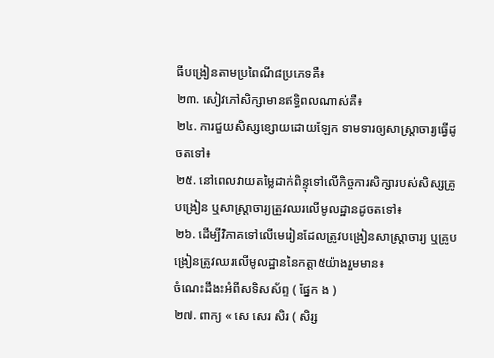ធីបង្រៀនតាមប្រពៃណី៨ប្រភេទគឺ៖
២៣. សៀវភៅសិក្សាមានឥទ្ធិពលណាស់គឺ៖
២៤. ការជួយសិស្សខ្សោយដោយឡែក ទាមទារឲ្យសាស្ត្រាចារ្យធ្វើដូចតទៅ៖
២៥. នៅពេលវាយតម្លៃដាក់ពិន្ទុទៅលើកិច្ចការសិក្សារបស់សិស្សគ្រូបង្រៀន ឬសាស្ត្រាចារ្យត្រួវឈរលើមូលដ្ឋានដូចតទៅ៖
២៦. ដើម្បីវិភាគទៅលើមេរៀនដែលត្រូវបង្រៀនសាស្រ្តាចារ្យ ឬគ្រូបង្រៀនត្រូវឈរលើមូលដ្ឋាននៃកត្តា៥យ៉ាងរួមមាន៖
ចំណេះដឹងះអំពីសទិសស័ព្ទ ( ផ្នែក ង )
២៧. ពាក្យ « សេ សេរ សិរ ( សិរ្ស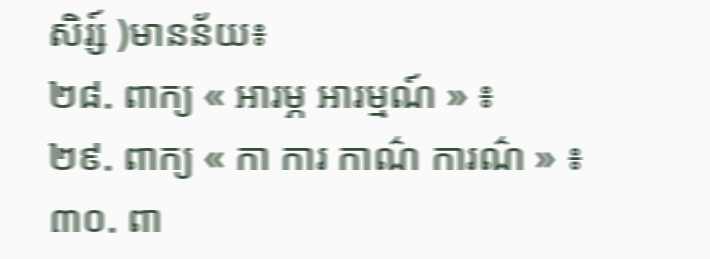សិរ្ស៍ )មានន័យ៖
២៨. ពាក្យ « អារម្ភ អារម្មណ៍ » ៖
២៩. ពាក្យ « កា ការ កាណ៌ ការណ៌ » ៖
៣០. ពា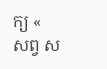ក្យ « សព្វ ស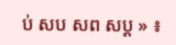ប់ សប សព សប្ត » ៖